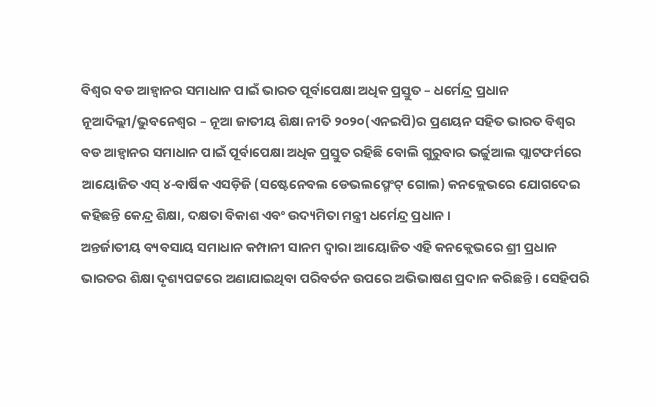ବିଶ୍ୱର ବଡ ଆହ୍ୱାନର ସମାଧାନ ପାଇଁ ଭାରତ ପୂର୍ବାପେକ୍ଷା ଅଧିକ ପ୍ରସ୍ତୁତ – ଧର୍ମେନ୍ଦ୍ର ପ୍ରଧାନ
ନୂଆଦିଲ୍ଲୀ/ଭୁବନେଶ୍ୱର – ନୂଆ ଜାତୀୟ ଶିକ୍ଷା ନୀତି ୨୦୨୦(ଏନଇପି)ର ପ୍ରଣୟନ ସହିତ ଭାରତ ବିଶ୍ୱର ବଡ ଆହ୍ୱାନର ସମାଧାନ ପାଇଁ ପୂର୍ବାପେକ୍ଷା ଅଧିକ ପ୍ରସ୍ତୁତ ରହିଛି ବୋଲି ଗୁରୁବାର ଭର୍ଚ୍ଚୁଆଲ ପ୍ଲାଟଫର୍ମରେ ଆୟୋଜିତ ଏସ୍ ୪-ବାର୍ଷିକ ଏସଡ଼ିଜି (ସଷ୍ଟେନେବଲ ଡେଭଲପ୍ମେଂଟ୍ ଗୋଲ) କନକ୍ଲେଭରେ ଯୋଗଦେଇ କହିଛନ୍ତି କେନ୍ଦ୍ର ଶିକ୍ଷା, ଦକ୍ଷତା ବିକାଶ ଏବଂ ଉଦ୍ୟମିତା ମନ୍ତ୍ରୀ ଧର୍ମେନ୍ଦ୍ର ପ୍ରଧାନ ।
ଅନ୍ତର୍ଜାତୀୟ ବ୍ୟବସାୟ ସମାଧାନ କମ୍ପାନୀ ସାନମ ଦ୍ୱାରା ଆୟୋଜିତ ଏହି କନକ୍ଲେଭରେ ଶ୍ରୀ ପ୍ରଧାନ ଭାରତର ଶିକ୍ଷା ଦୃଶ୍ୟପଟ୍ଟରେ ଅଣାଯାଇଥିବା ପରିବର୍ତନ ଉପରେ ଅଭିଭାଷଣ ପ୍ରଦାନ କରିଛନ୍ତି । ସେହିପରି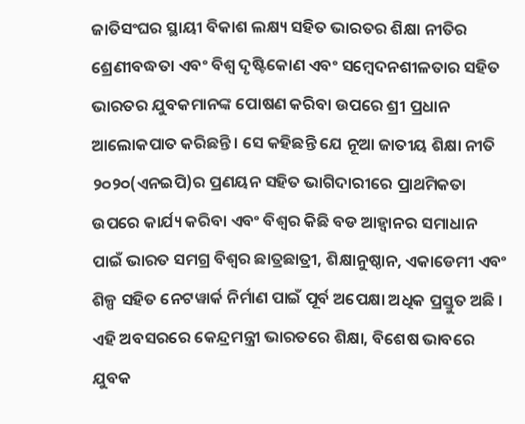ଜାତିସଂଘର ସ୍ଥାୟୀ ବିକାଶ ଲକ୍ଷ୍ୟ ସହିତ ଭାରତର ଶିକ୍ଷା ନୀତିର ଶ୍ରେଣୀବଦ୍ଧତା ଏବଂ ବିଶ୍ୱ ଦୃଷ୍ଟିକୋଣ ଏବଂ ସମ୍ବେଦନଶୀଳତାର ସହିତ ଭାରତର ଯୁବକମାନଙ୍କ ପୋଷଣ କରିବା ଉପରେ ଶ୍ରୀ ପ୍ରଧାନ ଆଲୋକପାତ କରିଛନ୍ତି । ସେ କହିଛନ୍ତି ଯେ ନୂଆ ଜାତୀୟ ଶିକ୍ଷା ନୀତି ୨୦୨୦(ଏନଇପି)ର ପ୍ରଣୟନ ସହିତ ଭାଗିଦାରୀରେ ପ୍ରାଥମିକତା ଉପରେ କାର୍ଯ୍ୟ କରିବା ଏବଂ ବିଶ୍ୱର କିଛି ବଡ ଆହ୍ୱାନର ସମାଧାନ ପାଇଁ ଭାରତ ସମଗ୍ର ବିଶ୍ୱର ଛାତ୍ରଛାତ୍ରୀ, ଶିକ୍ଷାନୁଷ୍ଠାନ, ଏକାଡେମୀ ଏବଂ ଶିଳ୍ପ ସହିତ ନେଟୱାର୍କ ନିର୍ମାଣ ପାଇଁ ପୂର୍ବ ଅପେକ୍ଷା ଅଧିକ ପ୍ରସ୍ତୁତ ଅଛି ।
ଏହି ଅବସରରେ କେନ୍ଦ୍ରମନ୍ତ୍ରୀ ଭାରତରେ ଶିକ୍ଷା, ବିଶେଷ ଭାବରେ ଯୁବକ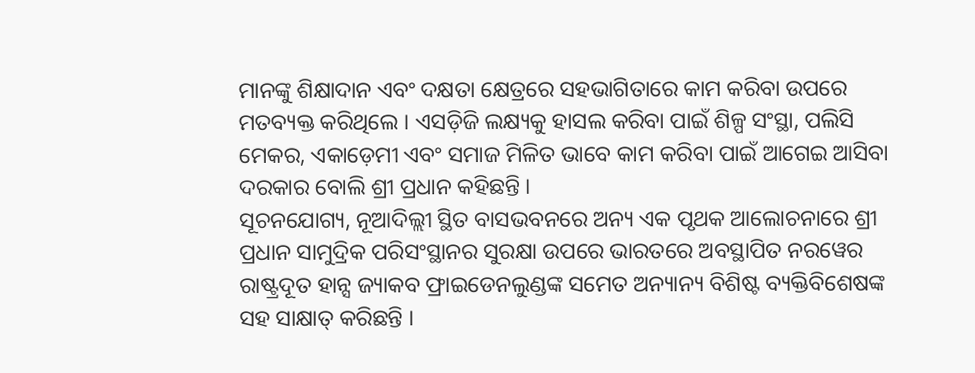ମାନଙ୍କୁ ଶିକ୍ଷାଦାନ ଏବଂ ଦକ୍ଷତା କ୍ଷେତ୍ରରେ ସହଭାଗିତାରେ କାମ କରିବା ଉପରେ ମତବ୍ୟକ୍ତ କରିଥିଲେ । ଏସଡ଼ିଜି ଲକ୍ଷ୍ୟକୁ ହାସଲ କରିବା ପାଇଁ ଶିଳ୍ପ ସଂସ୍ଥା, ପଲିସି ମେକର, ଏକାଡ଼େମୀ ଏବଂ ସମାଜ ମିଳିତ ଭାବେ କାମ କରିବା ପାଇଁ ଆଗେଇ ଆସିବା ଦରକାର ବୋଲି ଶ୍ରୀ ପ୍ରଧାନ କହିଛନ୍ତି ।
ସୂଚନଯୋଗ୍ୟ, ନୂଆଦିଲ୍ଲୀ ସ୍ଥିତ ବାସଭବନରେ ଅନ୍ୟ ଏକ ପୃଥକ ଆଲୋଚନାରେ ଶ୍ରୀ ପ୍ରଧାନ ସାମୁଦ୍ରିକ ପରିସଂସ୍ଥାନର ସୁରକ୍ଷା ଉପରେ ଭାରତରେ ଅବସ୍ଥାପିତ ନରୱେର ରାଷ୍ଟ୍ରଦୂତ ହାନ୍ସ ଜ୍ୟାକବ ଫ୍ରାଇଡେନଲୁଣ୍ଡଙ୍କ ସମେତ ଅନ୍ୟାନ୍ୟ ବିଶିଷ୍ଟ ବ୍ୟକ୍ତିବିଶେଷଙ୍କ ସହ ସାକ୍ଷାତ୍ କରିଛନ୍ତି ।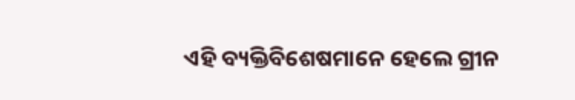ଏହି ବ୍ୟକ୍ତିବିଶେଷମାନେ ହେଲେ ଗ୍ରୀନ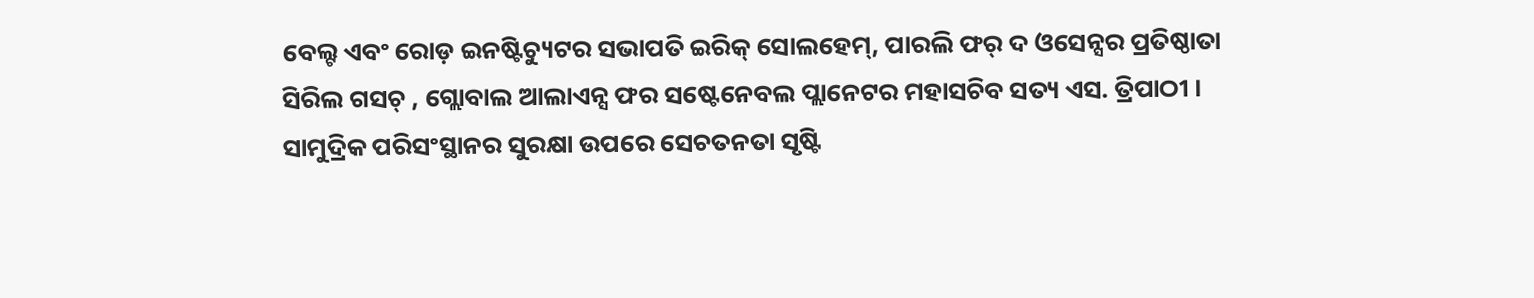ବେଲ୍ଟ ଏବଂ ରୋଡ଼ ଇନଷ୍ଟିଚ୍ୟୁଟର ସଭାପତି ଇରିକ୍ ସୋଲହେମ୍, ପାରଲି ଫର୍ ଦ ଓସେନ୍ସର ପ୍ରତିଷ୍ଠାତା ସିରିଲ ଗସଚ୍ , ଗ୍ଲୋବାଲ ଆଲାଏନ୍ସ ଫର ସଷ୍ଟେନେବଲ ପ୍ଲାନେଟର ମହାସଚିବ ସତ୍ୟ ଏସ. ତ୍ରିପାଠୀ ।
ସାମୁଦ୍ରିକ ପରିସଂସ୍ଥାନର ସୁରକ୍ଷା ଉପରେ ସେଚତନତା ସୃଷ୍ଟି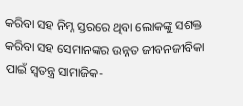କରିବା ସହ ନିମ୍ନ ସ୍ତରରେ ଥିବା ଲୋକଙ୍କୁ ସଶକ୍ତ କରିବା ସହ ସେମାନଙ୍କର ଉନ୍ନତ ଜୀବନଜୀବିକା ପାଇଁ ସ୍ୱତନ୍ତ୍ର ସାମାଜିକ-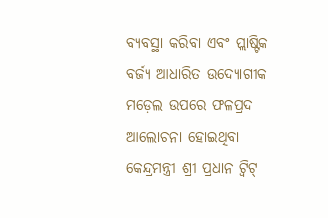ବ୍ୟବସ୍ଥା କରିବା ଏବଂ ପ୍ଲାଷ୍ଟିକ ବର୍ଜ୍ୟ ଆଧାରିତ ଉଦ୍ୟୋଗୀକ ମଡ଼େଲ ଉପରେ ଫଳପ୍ରଦ ଆଲୋଚନା ହୋଇଥିବା କେନ୍ଦ୍ରମନ୍ତ୍ରୀ ଶ୍ରୀ ପ୍ରଧାନ ଟ୍ୱିଟ୍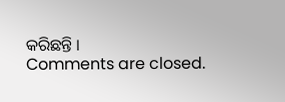କରିଛନ୍ତି ।
Comments are closed.